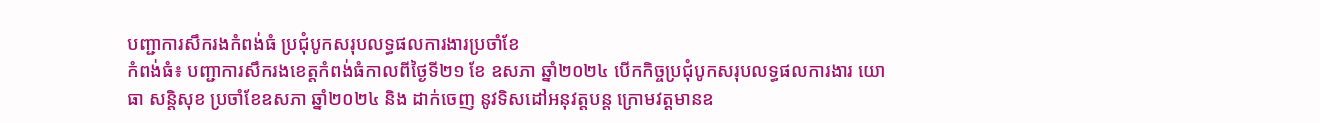បញ្ជាការសឹករងកំពង់ធំ ប្រជុំបូកសរុបលទ្ធផលការងារប្រចាំខែ
កំពង់ធំ៖ បញ្ជាការសឹករងខេត្តកំពង់ធំកាលពីថ្ងៃទី២១ ខែ ឧសភា ឆ្នាំ២០២៤ បើកកិច្ចប្រជុំបូកសរុបលទ្ធផលការងារ យោធា សន្តិសុខ ប្រចាំខែឧសភា ឆ្នាំ២០២៤ និង ដាក់ចេញ នូវទិសដៅអនុវត្តបន្ត ក្រោមវត្តមានឧ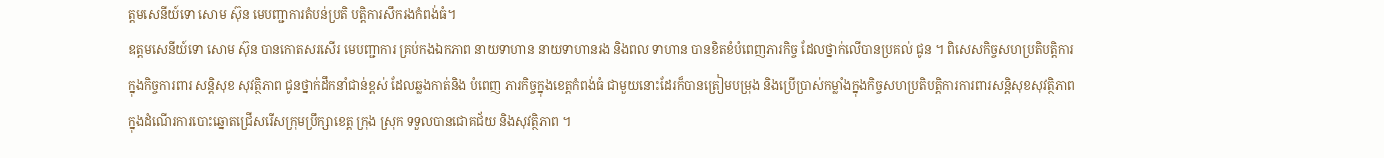ត្តមសេនីយ៍ទោ សោម ស៊ុន មេបញ្ជាការតំបន់ប្រតិ បត្តិការសឹករងកំពង់ធំ។
ឧត្តមសេនីយ៍ទោ សោម ស៊ុន បានកោតសរសើរ មេបញ្ជាការ គ្រប់កងឯកភាព នាយទាហាន នាយទាហានរង និងពល ទាហាន បានខិតខំបំពេញភារកិច្ច ដែលថ្នាក់លើបានប្រគល់ ជូន ។ ពិសេសកិច្ចសហប្រតិបត្តិការក្នុងកិច្ចការពារ សន្តិសុខ សុវត្ថិភាព ជូនថ្នាក់ដឹកនាំជាន់ខ្ពស់ ដែលឆ្លងកាត់និង បំពេញ ភារកិច្ចក្នុងខេត្តកំពង់ធំ ជាមួយនោះដែរក៏បានត្រៀមបម្រុង និងប្រើប្រាស់កម្លាំងក្នុងកិច្ចសហប្រតិបត្តិការការពារសន្តិសុខសុវត្ថិភាព ក្នុងដំណើរការបោះឆ្នោតជ្រើសរើសក្រុមប្រឹក្សាខេត្ត ក្រុង ស្រុក ទទួលបានជោគជ័យ និងសុវត្ថិភាព ។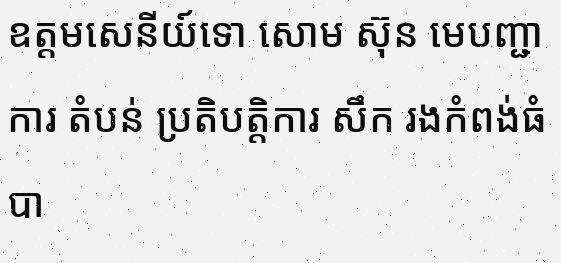ឧត្តមសេនីយ៍ទោ សោម ស៊ុន មេបញ្ជាការ តំបន់ ប្រតិបត្តិការ សឹក រងកំពង់ធំ បា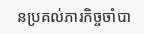នប្រគល់ភារកិច្ចចាំបា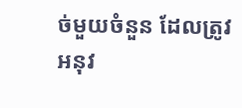ច់មួយចំនួន ដែលត្រូវអនុវ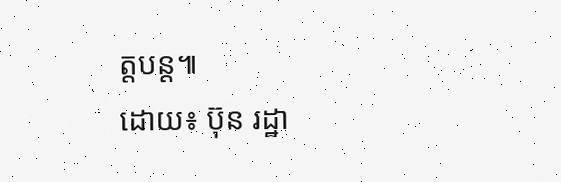ត្តបន្ត៕
ដោយ៖ ប៊ុន រដ្ឋា